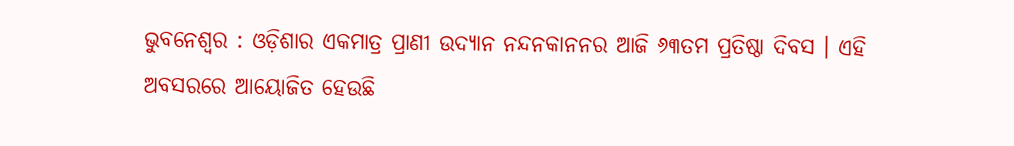ଭୁବନେଶ୍ବର : ଓଡ଼ିଶାର ଏକମାତ୍ର ପ୍ରାଣୀ ଉଦ୍ୟାନ ନନ୍ଦନକାନନର ଆଜି ୬୩ତମ ପ୍ରତିଷ୍ଠା ଦିବସ । ଏହି ଅବସରରେ ଆୟୋଜିତ ହେଉଛି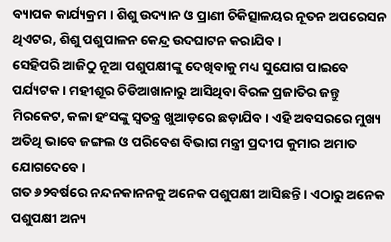ବ୍ୟାପକ କାର୍ଯ୍ୟକ୍ରମ । ଶିଶୁ ଉଦ୍ୟାନ ଓ ପ୍ରାଣୀ ଚିକିତ୍ସାଳୟର ନୂତନ ଅପରେସନ ଥିଏଟର, ଶିଶୁ ପଶୁପାଳନ କେନ୍ଦ୍ର ଉଦଘାଟନ କରାଯିବ ।
ସେହିପରି ଆଜିଠୁ ନୂଆ ପଶୁପକ୍ଷୀଙ୍କୁ ଦେଖିବାକୁ ମଧ୍ୟ ସୁଯୋଗ ପାଇବେ ପର୍ଯ୍ୟଟକ । ମହୀଶୂର ଚିଡିଆଖାନାରୁ ଆସିଥିବା ବିରଳ ପ୍ରଜାତିର ଜନ୍ତୁ ମିରକେଟ, କଳା ହଂସଙ୍କୁ ସ୍ବତନ୍ତ୍ର ଖୁଆଡ଼ରେ ଛଡ଼ାଯିବ । ଏହି ଅବସରରେ ମୁଖ୍ୟ ଅତିଥି ଭାବେ ଜଙ୍ଗଲ ଓ ପରିବେଶ ବିଭାଗ ମନ୍ତ୍ରୀ ପ୍ରଦୀପ କୁମାର ଅମାତ ଯୋଗଦେବେ ।
ଗତ ୬୨ବର୍ଷରେ ନନ୍ଦନକାନନକୁ ଅନେକ ପଶୁପକ୍ଷୀ ଆସିଛନ୍ତି । ଏଠାରୁ ଅନେକ ପଶୁପକ୍ଷୀ ଅନ୍ୟ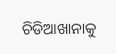ଚିଡିଆଖାନାକୁ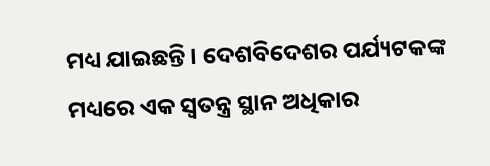ମଧ୍ୟ ଯାଇଛନ୍ତି । ଦେଶବିଦେଶର ପର୍ଯ୍ୟଟକଙ୍କ ମଧ୍ୟରେ ଏକ ସ୍ବତନ୍ତ୍ର ସ୍ଥାନ ଅଧିକାର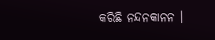କରିଛି ନନ୍ଦନକାନନ ।